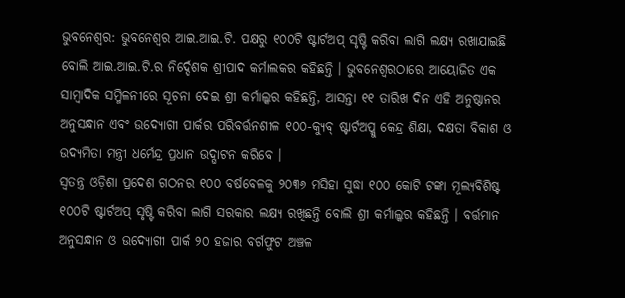ଭୁବନେଶ୍ୱର: ଭୁବନେଶ୍ୱର ଆଇ.ଆଇ.ଟି. ପକ୍ଷରୁ ୧୦୦ଟି ଷ୍ଟାର୍ଟଅପ୍ ସୃଷ୍ଟି କରିବା ଲାଗି ଲକ୍ଷ୍ୟ ରଖାଯାଇଛି ବୋଲି ଆଇ.ଆଇ.ଟି.ର ନିର୍ଦ୍ଦେଶକ ଶ୍ରୀପାଦ କର୍ମାଲକର କହିଛନ୍ତି । ଭୁବନେଶ୍ୱରଠାରେ ଆୟୋଜିତ ଏକ ସାମ୍ବାଦିକ ସମ୍ମିଳନୀରେ ସୂଚନା ଦେଇ ଶ୍ରୀ କର୍ମାଲ୍କର କହିଛନ୍ତି, ଆସନ୍ତା ୧୧ ତାରିଖ ଦିନ ଏହି ଅନୁଷ୍ଠାନର ଅନୁସନ୍ଧାନ ଏବଂ ଉଦ୍ୟୋଗୀ ପାର୍କର ପରିବର୍ତ୍ତନଶୀଳ ୧୦୦-କ୍ୟୁବ୍ ଷ୍ଟାର୍ଟଅପ୍କୁ କେନ୍ଦ୍ର ଶିକ୍ଷା, ଦକ୍ଷତା ବିକାଶ ଓ ଉଦ୍ୟମିତା ମନ୍ତ୍ରୀ ଧର୍ମେନ୍ଦ୍ର ପ୍ରଧାନ ଉଦ୍ଘାଟନ କରିବେ ।
ସ୍ୱତନ୍ତ୍ର ଓଡ଼ିଶା ପ୍ରଦେଶ ଗଠନର ୧୦୦ ବର୍ଷବେଳକୁ ୨୦୩୬ ମସିହା ସୁଦ୍ଧା ୧୦୦ କୋଟି ଟଙ୍କା ମୂଲ୍ୟବିଶିଷ୍ଟ ୧୦୦ଟି ଷ୍ଟାର୍ଟଅପ୍ ସୃଷ୍ଟି କରିବା ଲାଗି ସରକାର ଲକ୍ଷ୍ୟ ରଖିଛନ୍ତି ବୋଲି ଶ୍ରୀ କର୍ମାଲ୍କର କହିଛନ୍ତି । ବର୍ତ୍ତମାନ ଅନୁସନ୍ଧାନ ଓ ଉଦ୍ୟୋଗୀ ପାର୍କ ୨୦ ହଜାର ବର୍ଗଫୁଟ ଅଞ୍ଚଳ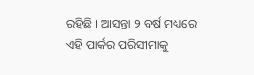ରହିଛି । ଆସନ୍ତା ୨ ବର୍ଷ ମଧ୍ୟରେ ଏହି ପାର୍କର ପରିସୀମାକୁ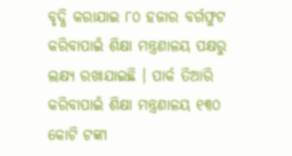ବୃଦ୍ଧି କରାଯାଇ ୮୦ ହଜାର ବର୍ଗଫୁଟ କରିବାପାଇଁ ଶିକ୍ଷା ମନ୍ତ୍ରଣାଳୟ ପକ୍ଷରୁ ଲକ୍ଷ୍ୟ ରଖାଯାଇଛି । ପାର୍କ ତିଆରି କରିବାପାଇଁ ଶିକ୍ଷା ମନ୍ତ୍ରଣାଳୟ ୧୩୦ କୋଟି ଟଙ୍କା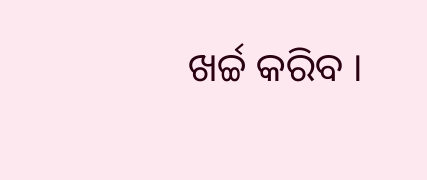ଖର୍ଚ୍ଚ କରିବ ।